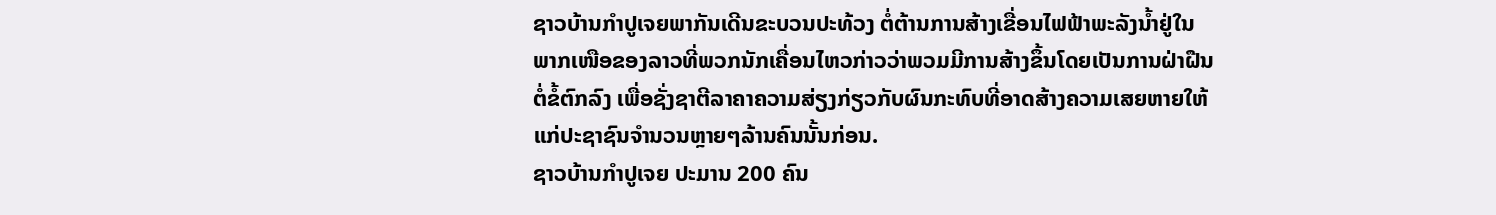ຊາວບ້ານກຳປູເຈຍພາກັນເດີນຂະບວນປະທ້ວງ ຕໍ່ຕ້ານການສ້າງເຂື່ອນໄຟຟ້າພະລັງນໍ້າຢູ່ໃນ
ພາກເໜືອຂອງລາວທີ່ພວກນັກເຄື່ອນໄຫວກ່າວວ່າພວມມີການສ້າງຂຶ້ນໂດຍເປັນການຝ່າຝືນ
ຕໍ່ຂໍ້ຕົກລົງ ເພື່ອຊັ່ງຊາຕີລາຄາຄວາມສ່ຽງກ່ຽວກັບຜົນກະທົບທີ່ອາດສ້າງຄວາມເສຍຫາຍໃຫ້
ແກ່ປະຊາຊົນຈຳນວນຫຼາຍໆລ້ານຄົນນັ້ນກ່ອນ.
ຊາວບ້ານກຳປູເຈຍ ປະມານ 200 ຄົນ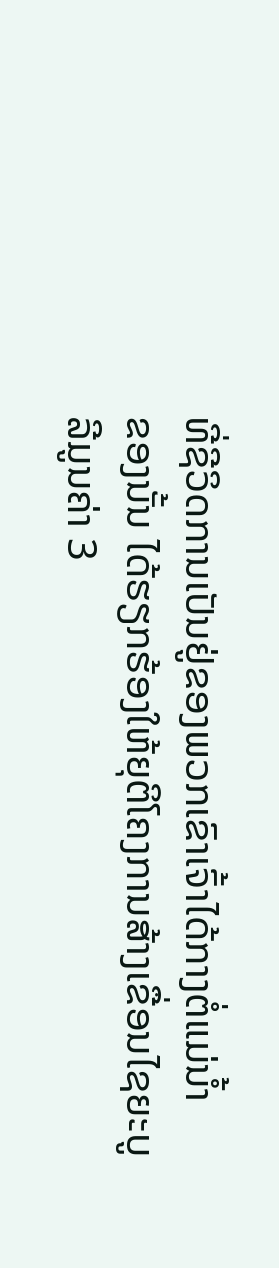ທີ່ຊີວິດການເປັນຢູ່ຂອງພວກເຂົາເຈົ້າໄດ້ກາງຕໍ່ແມ່ນໍ້າ
ຂອງນັ້ນ ໄດ້ຮຽກຮ້ອງໃຫ້ຍຸຕິໂຄງການສ້າງເຂື່ອນໄຊຍະບູລີມູນຄ່າ 3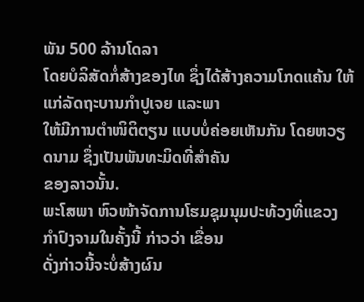ພັນ 500 ລ້ານໂດລາ
ໂດຍບໍລິສັດກໍ່ສ້າງຂອງໄທ ຊຶ່ງໄດ້ສ້າງຄວາມໂກດແຄ້ນ ໃຫ້ແກ່ລັດຖະບານກຳປູເຈຍ ແລະພາ
ໃຫ້ມີການຕຳໜິຕິຕຽນ ແບບບໍ່ຄ່ອຍເຫັນກັນ ໂດຍຫວຽດນາມ ຊຶ່ງເປັນພັນທະມິດທີ່ສຳຄັນ
ຂອງລາວນັ້ນ.
ພະໂສພາ ຫົວໜ້າຈັດການໂຮມຊຸມນຸມປະທ້ວງທີ່ແຂວງກຳປົງຈາມໃນຄັ້ງນີ້ ກ່າວວ່າ ເຂື່ອນ
ດັ່ງກ່າວນີ້ຈະບໍ່ສ້າງຜົນ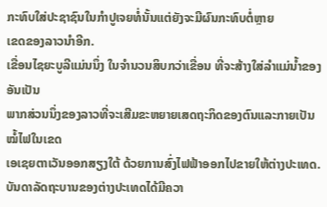ກະທົບໃສ່ປະຊາຊົນໃນກຳປູເຈຍທໍ່ນັ້ນແຕ່ຍັງຈະມີຜົນກະທົບຕໍ່ຫຼາຍ
ເຂດຂອງລາວນຳອີກ.
ເຂື່ອນໄຊຍະບູລີແມ່ນນຶ່ງ ໃນຈຳນວນສິບກວ່າເຂື່ອນ ທີ່ຈະສ້າງໃສ່ລຳແມ່ນໍ້າຂອງ ອັນເປັນ
ພາກສ່ວນນຶ່ງຂອງລາວທີ່ຈະເສີມຂະຫຍາຍເສດຖະກິດຂອງຕົນແລະກາຍເປັນໝໍ້ໄຟໃນເຂດ
ເອເຊຍຕາເວັນອອກສຽງໃຕ້ ດ້ວຍການສົ່ງໄຟຟ້າອອກໄປຂາຍໃຫ້ຕ່າງປະເທດ.
ບັນດາລັດຖະບານຂອງຕ່າງປະເທດໄດ້ມີຄວາ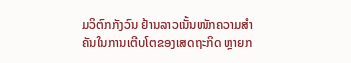ມວິຕົກກັງວົນ ຢ້ານລາວເນັ້ນໜັກຄວາມສຳ
ຄັນໃນການເຕີບໂຕຂອງເສດຖະກິດ ຫຼາຍກ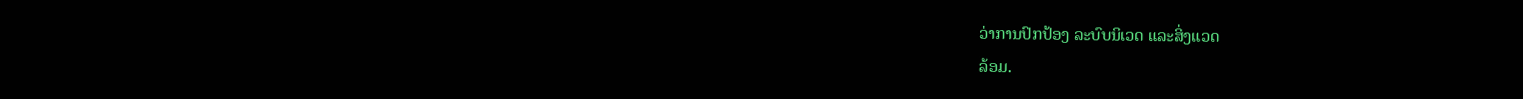ວ່າການປົກປ້ອງ ລະບົບນິເວດ ແລະສິ່ງແວດ
ລ້ອມ.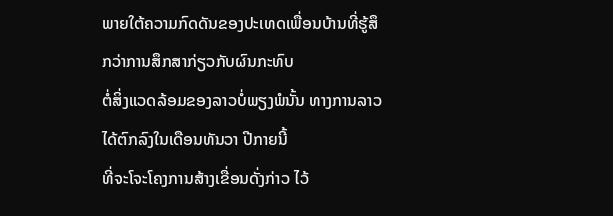ພາຍໃຕ້ຄວາມກົດດັນຂອງປະເທດເພື່ອນບ້ານທີ່ຮູ້ສຶກວ່າການສຶກສາກ່ຽວກັບຜົນກະທົບ
ຕໍ່ສິ່ງແວດລ້ອມຂອງລາວບໍ່ພຽງພໍນັ້ນ ທາງການລາວໄດ້ຕົກລົງໃນເດືອນທັນວາ ປີກາຍນີ້
ທີ່ຈະໂຈະໂຄງການສ້າງເຂື່ອນດັ່ງກ່າວ ໄວ້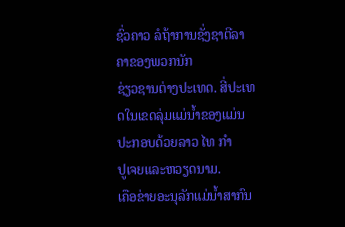ຊົ່ວຄາວ ລໍຖ້າການຊັ່ງຊາຕີລາຄາຂອງພວກນັກ
ຊ່ຽວຊານຕ່າງປະເທດ. ສີ່ປະເທດໃນເຂດລຸ່ມແມ່ນໍ້າຂອງແມ່ນປະກອບດ້ວຍລາວ ໄທ ກຳ
ປູເຈຍແລະຫວຽດນາມ.
ເຄືອຂ່າຍອະນຸລັກແມ່ນໍ້າສາກົນ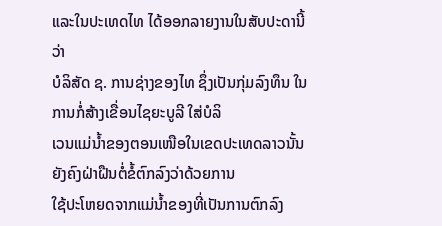ແລະໃນປະເທດໄທ ໄດ້ອອກລາຍງານໃນສັບປະດານີ້ວ່າ
ບໍລິສັດ ຊ. ການຊ່າງຂອງໄທ ຊຶ່ງເປັນກຸ່ມລົງທຶນ ໃນການກໍ່ສ້າງເຂື່ອນໄຊຍະບູລີ ໃສ່ບໍລິ
ເວນແມ່ນໍ້າຂອງຕອນເໜືອໃນເຂດປະເທດລາວນັ້ນຍັງຄົງຝ່າຝືນຕໍ່ຂໍ້ຕົກລົງວ່າດ້ວຍການ
ໃຊ້ປະໂຫຍດຈາກແມ່ນໍ້າຂອງທີ່ເປັນການຕົກລົງ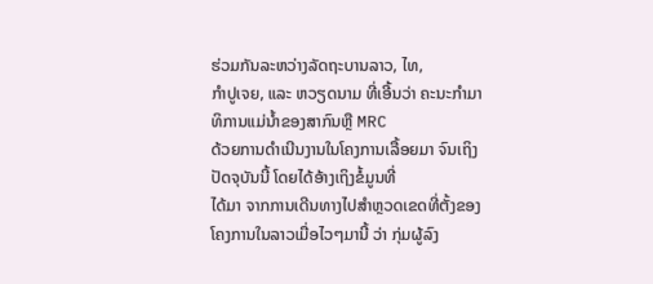ຮ່ວມກັນລະຫວ່າງລັດຖະບານລາວ, ໄທ,
ກໍາປູເຈຍ, ແລະ ຫວຽດນາມ ທີ່ເອີ້ນວ່າ ຄະນະກໍາມາທິການແມ່ນໍ້າຂອງສາກົນຫຼື MRC
ດ້ວຍການດໍາເນີນງານໃນໂຄງການເລື້ອຍມາ ຈົນເຖິງປັດຈຸບັນນີ້ ໂດຍໄດ້ອ້າງເຖິງຂໍ້ມູນທີ່
ໄດ້ມາ ຈາກການເດີນທາງໄປສໍາຫຼວດເຂດທີ່ຕັ້ງຂອງໂຄງການໃນລາວເມື່ອໄວໆມານີ້ ວ່າ ກຸ່ມຜູ້ລົງ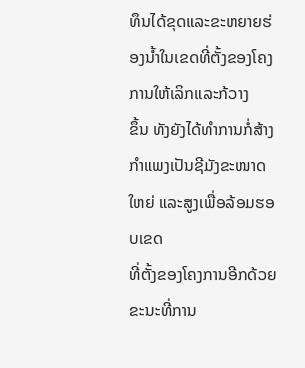ທຶນໄດ້ຂຸດແລະຂະຫຍາຍຮ່ອງນໍ້າໃນເຂດທີ່ຕັ້ງຂອງໂຄງການໃຫ້ເລິກແລະກ້ວາງ
ຂຶ້ນ ທັງຍັງໄດ້ທໍາການກໍ່ສ້າງກໍາແພງເປັນຊີມັງຂະໜາດໃຫຍ່ ແລະສູງເພື່ອລ້ອມຮອບເຂດ
ທີ່ຕັ້ງຂອງໂຄງການອີກດ້ວຍ ຂະນະທີ່ການ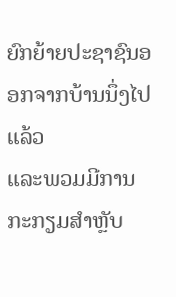ຍົກຍ້າຍປະຊາຊົນອອກຈາກບ້ານນຶ່ງໄປແລ້ວ
ແລະພວມມີການກະກຽມສຳຫຼັບ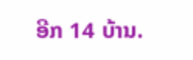ອີກ 14 ບ້ານ.